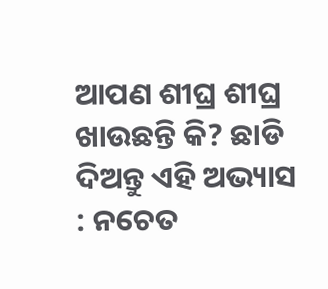ଆପଣ ଶୀଘ୍ର ଶୀଘ୍ର ଖାଉଛନ୍ତି କି? ଛାଡି ଦିଅନ୍ତୁ ଏହି ଅଭ୍ୟାସ : ନଚେତ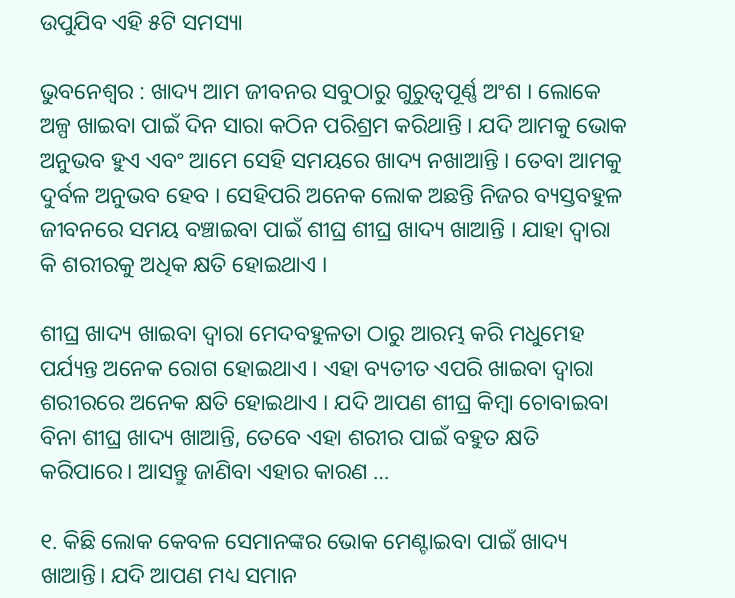ଉପୁଯିବ ଏହି ୫ଟି ସମସ୍ୟା

ଭୁବନେଶ୍ୱର : ଖାଦ୍ୟ ଆମ ଜୀବନର ସବୁଠାରୁ ଗୁରୁତ୍ୱପୂର୍ଣ୍ଣ ଅଂଶ । ଲୋକେ ଅଳ୍ପ ଖାଇବା ପାଇଁ ଦିନ ସାରା କଠିନ ପରିଶ୍ରମ କରିଥାନ୍ତି । ଯଦି ଆମକୁ ଭୋକ ଅନୁଭବ ହୁଏ ଏବଂ ଆମେ ସେହି ସମୟରେ ଖାଦ୍ୟ ନଖାଆନ୍ତି । ତେବା ଆମକୁ ଦୁର୍ବଳ ଅନୁଭବ ହେବ । ସେହିପରି ଅନେକ ଲୋକ ଅଛନ୍ତି ନିଜର ବ୍ୟସ୍ତବହୁଳ ଜୀବନରେ ସମୟ ବଞ୍ଚାଇବା ପାଇଁ ଶୀଘ୍ର ଶୀଘ୍ର ଖାଦ୍ୟ ଖାଆନ୍ତି । ଯାହା ଦ୍ୱାରା କି ଶରୀରକୁ ଅଧିକ କ୍ଷତି ହୋଇଥାଏ ।

ଶୀଘ୍ର ଖାଦ୍ୟ ଖାଇବା ଦ୍ୱାରା ମେଦବହୁଳତା ଠାରୁ ଆରମ୍ଭ କରି ମଧୁମେହ ପର୍ଯ୍ୟନ୍ତ ଅନେକ ରୋଗ ହୋଇଥାଏ । ଏହା ବ୍ୟତୀତ ଏପରି ଖାଇବା ଦ୍ୱାରା ଶରୀରରେ ଅନେକ କ୍ଷତି ହୋଇଥାଏ । ଯଦି ଆପଣ ଶୀଘ୍ର କିମ୍ବା ଚୋବାଇବା ବିନା ଶୀଘ୍ର ଖାଦ୍ୟ ଖାଆନ୍ତି, ତେବେ ଏହା ଶରୀର ପାଇଁ ବହୁତ କ୍ଷତି କରିପାରେ। ଆସନ୍ତୁ ଜାଣିବା ଏହାର କାରଣ …

୧. କିଛି ଲୋକ କେବଳ ସେମାନଙ୍କର ଭୋକ ମେଣ୍ଟାଇବା ପାଇଁ ଖାଦ୍ୟ ଖାଆନ୍ତି। ଯଦି ଆପଣ ମଧ୍ୟ ସମାନ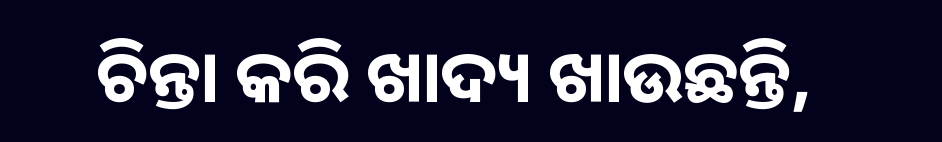ଚିନ୍ତା କରି ଖାଦ୍ୟ ଖାଉଛନ୍ତି,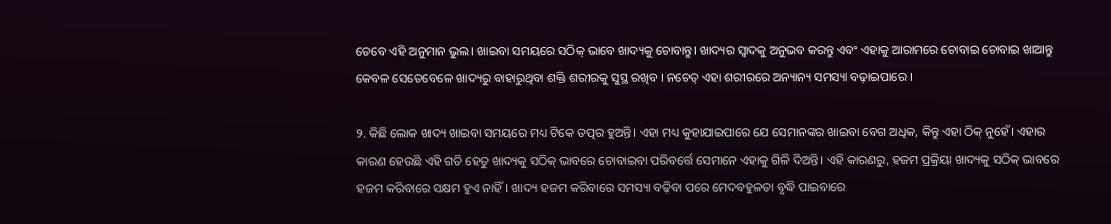ତେବେ ଏହି ଅନୁମାନ ଭୁଲ। ଖାଇବା ସମୟରେ ସଠିକ୍ ଭାବେ ଖାଦ୍ୟକୁ ଚୋବାନ୍ତୁ। ଖାଦ୍ୟର ସ୍ୱାଦକୁ ଅନୁଭବ କରନ୍ତୁ ଏବଂ ଏହାକୁ ଆରାମରେ ଚୋବାଇ ଚୋବାଇ ଖାଆନ୍ତୁ କେବଳ ସେତେବେଳେ ଖାଦ୍ୟରୁ ବାହାରୁଥିବା ଶକ୍ତି ଶରୀରକୁ ସୁସ୍ଥ ରଖିବ । ନଚେତ୍ ଏହା ଶରୀରରେ ଅନ୍ୟାନ୍ୟ ସମସ୍ୟା ବଢ଼ାଇପାରେ ।

୨. କିଛି ଲୋକ ଖାଦ୍ୟ ଖାଇବା ସମୟରେ ମଧ୍ୟ ଟିକେ ତତ୍ପର ହୁଅନ୍ତି। ଏହା ମଧ୍ୟ କୁହାଯାଇପାରେ ଯେ ସେମାନଙ୍କର ଖାଇବା ବେଗ ଅଧିକ, କିନ୍ତୁ ଏହା ଠିକ୍ ନୁହେଁ। ଏହାର କାରଣ ହେଉଛି ଏହି ଗତି ହେତୁ ଖାଦ୍ୟକୁ ସଠିକ୍ ଭାବରେ ଚୋବାଇବା ପରିବର୍ତ୍ତେ ସେମାନେ ଏହାକୁ ଗିଳି ଦିଅନ୍ତି। ଏହି କାରଣରୁ, ହଜମ ପ୍ରକ୍ରିୟା ଖାଦ୍ୟକୁ ସଠିକ୍ ଭାବରେ ହଜମ କରିବାରେ ସକ୍ଷମ ହୁଏ ନାହିଁ। ଖାଦ୍ୟ ହଜମ କରିବାରେ ସମସ୍ୟା ବଢ଼ିବା ପରେ ମେଦବହୁଳତା ବୃଦ୍ଧି ପାଇବାରେ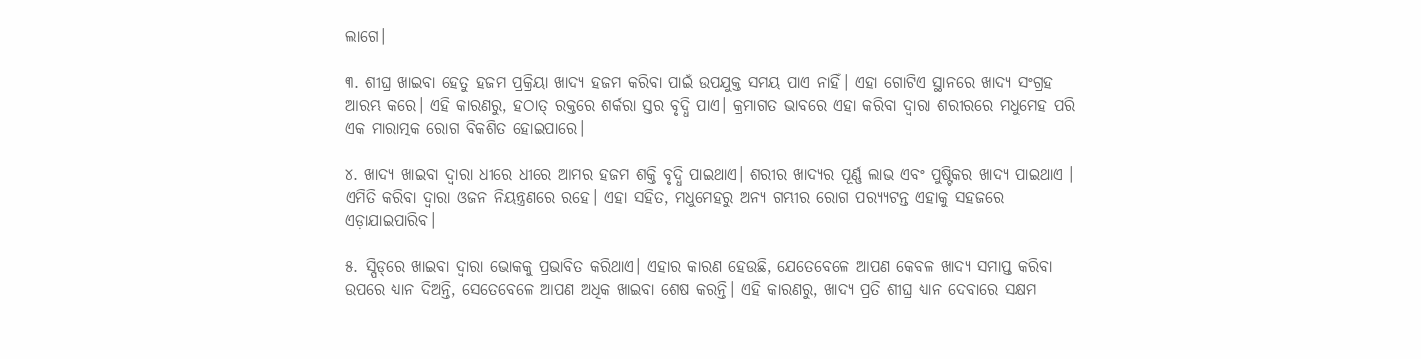ଲାଗେ।

୩. ଶୀଘ୍ର ଖାଇବା ହେତୁ ହଜମ ପ୍ରକ୍ରିୟା ଖାଦ୍ୟ ହଜମ କରିବା ପାଇଁ ଉପଯୁକ୍ତ ସମୟ ପାଏ ନାହିଁ। ଏହା ଗୋଟିଏ ସ୍ଥାନରେ ଖାଦ୍ୟ ସଂଗ୍ରହ ଆରମ୍ଭ କରେ। ଏହି କାରଣରୁ, ହଠାତ୍ ରକ୍ତରେ ଶର୍କରା ସ୍ତର ବୃଦ୍ଧି ପାଏ। କ୍ରମାଗତ ଭାବରେ ଏହା କରିବା ଦ୍ୱାରା ଶରୀରରେ ମଧୁମେହ ପରି ଏକ ମାରାତ୍ମକ ରୋଗ ବିକଶିତ ହୋଇପାରେ।

୪. ଖାଦ୍ୟ ଖାଇବା ଦ୍ୱାରା ଧୀରେ ଧୀରେ ଆମର ହଜମ ଶକ୍ତି ବୃଦ୍ଧି ପାଇଥାଏ। ଶରୀର ଖାଦ୍ୟର ପୂର୍ଣ୍ଣ ଲାଭ ଏବଂ ପୁଷ୍ଟିକର ଖାଦ୍ୟ ପାଇଥାଏ । ଏମିତି କରିବା ଦ୍ବାରା ଓଜନ ନିୟନ୍ତ୍ରଣରେ ରହେ। ଏହା ସହିତ, ମଧୁମେହରୁ ଅନ୍ୟ ଗମ୍ଭୀର ରୋଗ ପର‌୍ୟ୍ୟଟନ୍ତ ଏହାକୁ ସହଜରେ ଏଡ଼ାଯାଇପାରିବ।

୫. ସ୍ପିଡ୍‌ରେ ଖାଇବା ଦ୍ବାରା ଭୋକକୁ ପ୍ରଭାବିତ କରିଥାଏ। ଏହାର କାରଣ ହେଉଛି, ଯେତେବେଳେ ଆପଣ କେବଳ ଖାଦ୍ୟ ସମାପ୍ତ କରିବା ଉପରେ ଧ୍ୟାନ ଦିଅନ୍ତି, ସେତେବେଳେ ଆପଣ ଅଧିକ ଖାଇବା ଶେଷ କରନ୍ତି। ଏହି କାରଣରୁ, ଖାଦ୍ୟ ପ୍ରତି ଶୀଘ୍ର ଧ୍ୟାନ ଦେବାରେ ସକ୍ଷମ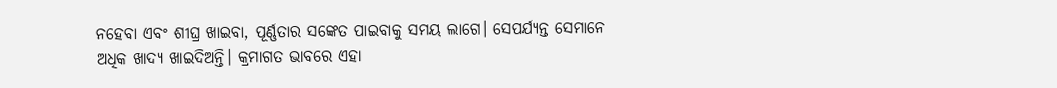ନହେବା ଏବଂ ଶୀଘ୍ର ଖାଇବା, ପୂର୍ଣ୍ଣତାର ସଙ୍କେତ ପାଇବାକୁ ସମୟ ଲାଗେ। ସେପର୍ଯ୍ୟନ୍ତ ସେମାନେ ଅଧିକ ଖାଦ୍ୟ ଖାଇଦିଅନ୍ତି। କ୍ରମାଗତ ଭାବରେ ଏହା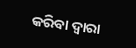କରିବା ଦ୍ବାରା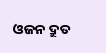ଓଜନ ଦ୍ରୁତ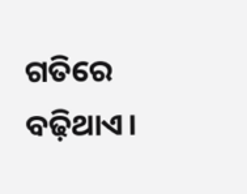ଗତିରେ ବଢ଼ିଥାଏ।